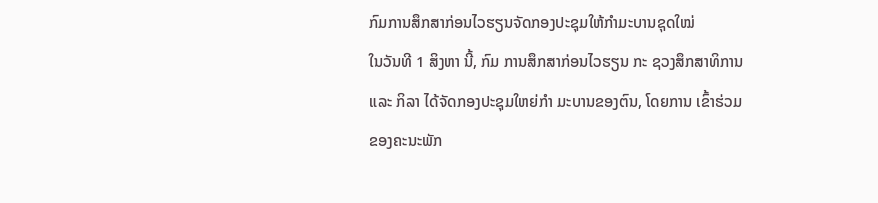ກົມການສຶກສາກ່ອນໄວຮຽນຈັດກອງປະຊຸມໃຫ້ກຳມະບານຊຸດໃໝ່
ໃນວັນທີ 1 ສິງຫາ ນີ້, ກົມ ການສຶກສາກ່ອນໄວຮຽນ ກະ ຊວງສຶກສາທິການ ແລະ ກິລາ ໄດ້ຈັດກອງປະຊຸມໃຫຍ່ກໍາ ມະບານຂອງຕົນ, ໂດຍການ ເຂົ້າຮ່ວມຂອງຄະນະພັກ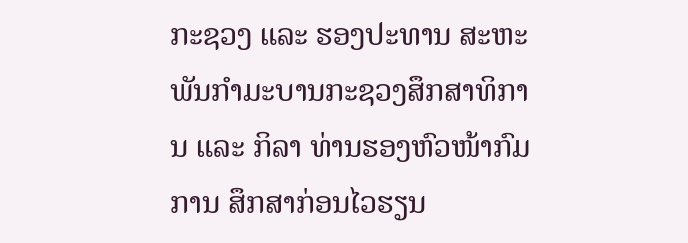ກະຊວງ ແລະ ຮອງປະທານ ສະຫະພັນກໍາມະບານກະຊວງສຶກສາທິການ ແລະ ກິລາ ທ່ານຮອງຫົວໜ້າກົມການ ສຶກສາກ່ອນໄວຮຽນ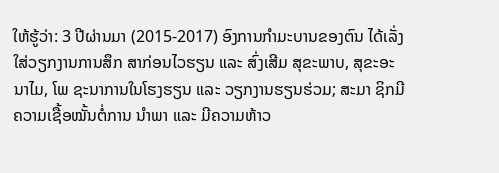ໃຫ້ຮູ້ວ່າ: 3 ປີຜ່ານມາ (2015-2017) ອົງການກໍາມະບານຂອງຕົນ ໄດ້ເລັ່ງໃສ່ວຽກງານການສຶກ ສາກ່ອນໄວຮຽນ ແລະ ສົ່ງເສີມ ສຸຂະພາບ, ສຸຂະອະນາໄມ, ໂພ ຊະນາການໃນໂຮງຮຽນ ແລະ ວຽກງານຮຽນຮ່ວມ; ສະມາ ຊິກມີຄວາມເຊື້ອໝັ້ນຕໍ່ການ ນໍາພາ ແລະ ມີຄວາມຫ້າວ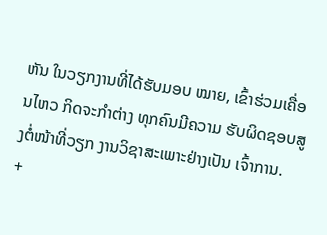ຫັນ ໃນວຽກງານທີ່ໄດ້ຮັບມອບ ໝາຍ, ເຂົ້າຮ່ວມເຄື່ອນໄຫວ ກິດຈະກໍາຕ່າງ ທຸກຄົນມີຄວາມ ຮັບຜິດຊອບສູງຕໍ່ໜ້າທີ່ວຽກ ງານວິຊາສະເພາະຢ່າງເປັນ ເຈົ້າການ.
+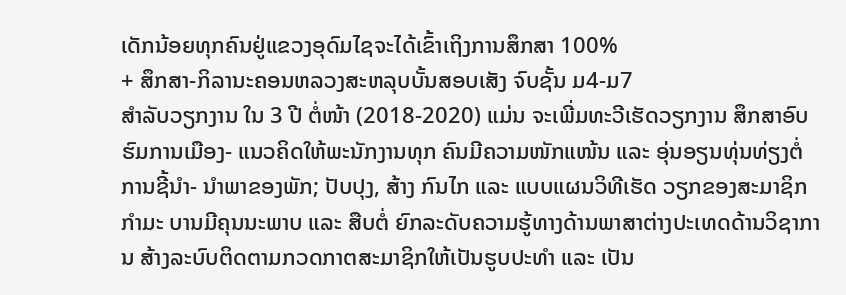ເດັກນ້ອຍທຸກຄົນຢູ່ແຂວງອຸດົມໄຊຈະໄດ້ເຂົ້າເຖິງການສຶກສາ 100%
+ ສຶກສາ-ກິລານະຄອນຫລວງສະຫລຸບບັ້ນສອບເສັງ ຈົບຊັ້ນ ມ4-ມ7
ສໍາລັບວຽກງານ ໃນ 3 ປີ ຕໍ່ໜ້າ (2018-2020) ແມ່ນ ຈະເພີ່ມທະວີເຮັດວຽກງານ ສຶກສາອົບຮົມການເມືອງ- ແນວຄິດໃຫ້ພະນັກງານທຸກ ຄົນມີຄວາມໜັກແໜ້ນ ແລະ ອຸ່ນອຽນທຸ່ນທ່ຽງຕໍ່ການຊີ້ນໍາ- ນໍາພາຂອງພັກ; ປັບປຸງ, ສ້າງ ກົນໄກ ແລະ ແບບແຜນວິທີເຮັດ ວຽກຂອງສະມາຊິກກໍາມະ ບານມີຄຸນນະພາບ ແລະ ສືບຕໍ່ ຍົກລະດັບຄວາມຮູ້ທາງດ້ານພາສາຕ່າງປະເທດດ້ານວິຊາການ ສ້າງລະບົບຕິດຕາມກວດກາຕສະມາຊິກໃຫ້ເປັນຮູບປະທໍາ ແລະ ເປັນ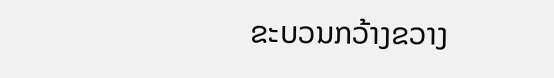ຂະບວນກວ້າງຂວາງ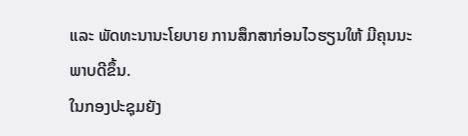ແລະ ພັດທະນານະໂຍບາຍ ການສຶກສາກ່ອນໄວຮຽນໃຫ້ ມີຄຸນນະພາບດີຂຶ້ນ.
ໃນກອງປະຊຸມຍັງ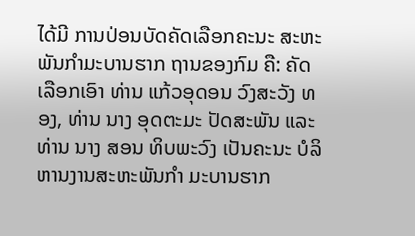ໄດ້ມີ ການປ່ອນບັດຄັດເລືອກຄະນະ ສະຫະພັນກໍາມະບານຮາກ ຖານຂອງກົມ ຄື: ຄັດເລືອກເອົາ ທ່ານ ແກ້ວອຸດອນ ວົງສະວັງ ທອງ, ທ່ານ ນາງ ອຸດຕະມະ ປັດສະພັນ ແລະ ທ່ານ ນາງ ສອນ ທິບພະວົງ ເປັນຄະນະ ບໍລິຫານງານສະຫະພັນກໍາ ມະບານຮາກ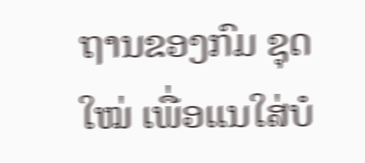ຖານຂອງກົມ ຊຸດໃໝ່ ເພື່ອແນໃສ່ບໍ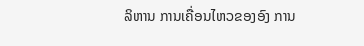ລິຫານ ການເຄື່ອນໄຫວຂອງອົງ ການ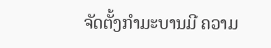ຈັດຕັ້ງກໍາມະບານມີ ຄວາມ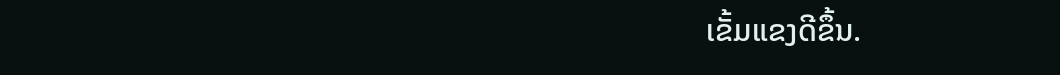ເຂັ້ມແຂງດີຂຶ້ນ.